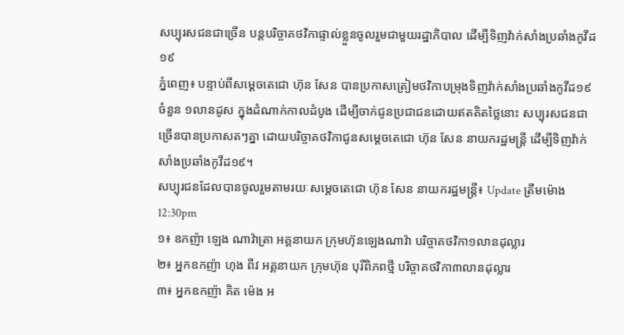សប្បុរសជនជាច្រើន បន្តបរិច្ចាគថវិកាផ្ទាល់ខ្លួនចូលរួមជាមួយរដ្ឋាភិបាល ដើម្បីទិញវ៉ាក់សាំងប្រឆាំងកូវីដ១៩
ភ្នំពេញ៖ បន្ទាប់ពីសម្ដេចតេជោ ហ៊ុន សែន បានប្រកាសត្រៀមថវិកាបម្រុងទិញវ៉ាក់សាំងប្រឆាំងកូវីដ១៩ ចំនួន ១លានដូស ក្នុងដំណាក់កាលដំបូង ដើម្បីចាក់ជូនប្រជាជនដោយឥតគិតថ្លៃនោះ សប្បុរសជនជាច្រើនបានប្រកាសតៗគ្នា ដោយបរិច្ចាគថវិកាជូនសម្ដេចតេជោ ហ៊ុន សែន នាយករដ្ឋមន្ត្រី ដើម្បីទិញវ៉ាក់សាំងប្រឆាំងកូវីដ១៩។
សប្បុរជនដែលបានចូលរួមតាមរយៈសម្ដេចតេជោ ហ៊ុន សែន នាយករដ្ឋមន្ត្រី៖ Update ត្រឹមម៉ោង 12:30pm
១៖ ឧកញ៉ា ឡេង ណាវ៉ាត្រា អគ្គនាយក ក្រុមហ៊ុនឡេងណាវ៉ា បរិច្ចាគថវិកា១លានដុល្លារ
២៖ អ្នកឧកញ៉ា ហុង ពីវ អគ្គនាយក ក្រុមហ៊ុន បុរីពិភពថ្មី បរិច្ចាគថវិកា៣លានដុល្លារ
៣៖ អ្នកឧកញ៉ា គិត ម៉េង អ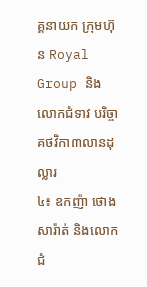គ្គនាយក ក្រុមហ៊ុន Royal Group និងលោកជំទាវ បរិច្ចាគថវិកា៣លានដុល្លារ
៤៖ ឧកញ៉ា ថោង សារ៉ាត់ និងលោកជំ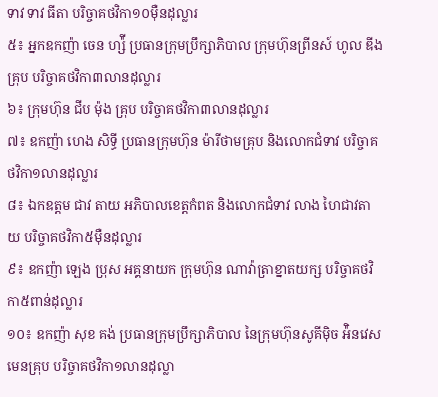ទាវ ទាវ ធីតា បរិច្ចាគថវិកា១០ម៉ឺនដុល្លារ
៥៖ អ្នកឧកញ៉ា ចេន ហ្ស៉ី ប្រធានក្រុមប្រឹក្សាភិបាល ក្រុមហ៊ុនព្រីនស៍ ហូល ឌីង គ្រុប បរិច្ចាគថវិកា៣លានដុល្លារ
៦៖ ក្រុមហ៊ុន ជីប ម៉ុង គ្រុប បរិច្ចាគថវិកា៣លានដុល្លារ
៧៖ ឧកញ៉ា ហេង សិទ្ធី ប្រធានក្រុមហ៊ុន ម៉ារីថាមគ្រុប និងលោកជំទាវ បរិច្ចាគថវិកា១លានដុល្លារ
៨៖ ឯកឧត្តម ជាវ តាយ អភិបាលខេត្តកំពត និងលោកជំទាវ លាង ហៃជាវតាយ បរិច្ចាគថវិកា៥ម៉ឺនដុល្លារ
៩៖ ឧកញ៉ា ឡេង ប្រុស អគ្គនាយក ក្រុមហ៊ុន ណាវ៉ាត្រាខ្នាតយក្ស បរិច្ចាគថវិកា៥ពាន់ដុល្លារ
១០៖ ឧកញ៉ា សុខ គង់ ប្រធានក្រុមប្រឹក្សាភិបាល នៃក្រុមហ៊ុនសូគីម៉ិច អ៉ិនវេសមេនគ្រុប បរិច្ចាគថវិកា១លានដុល្លា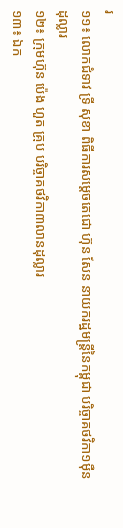រ
១១៖ លោកជំទាវ ទ្រី សុខា ពិធីការសម្តេចតេជោ ហ៊ុន សែន នាយករដ្ឋមន្ត្រីនៃកម្ពុជា បរិច្ចាគថវិកា១ម៉ឺនដុល្លារ
១២៖ ក្រុមហ៊ុន ប៉េង ហួត គ្រុប បរិច្ចាគថវិកា៣លានដុល្លារ
១៣៖ ឯក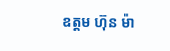ឧត្តម ហ៊ុន ម៉ា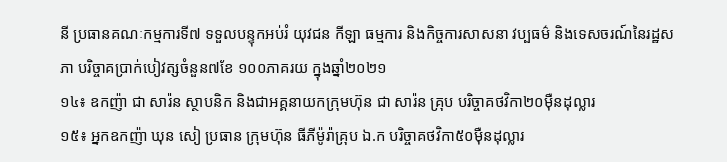នី ប្រធានគណៈកម្មការទី៧ ទទួលបន្ទុកអប់រំ យុវជន កីឡា ធម្មការ និងកិច្ចការសាសនា វប្បធម៌ និងទេសចរណ៍នៃរដ្ឋសភា បរិច្ចាគប្រាក់បៀវត្សចំនួន៧ខែ ១០០ភាគរយ ក្នុងឆ្នាំ២០២១
១៤៖ ឧកញ៉ា ជា សារ៉ន ស្ថាបនិក និងជាអគ្គនាយកក្រុមហ៊ុន ជា សារ៉ន គ្រុប បរិច្ចាគថវិកា២០ម៉ឺនដុល្លារ
១៥៖ អ្នកឧកញ៉ា ឃុន សៀ ប្រធាន ក្រុមហ៊ុន ធីភីម៉ូរ៉ាគ្រុប ឯ.ក បរិច្ចាគថវិកា៥០ម៉ឺនដុល្លារ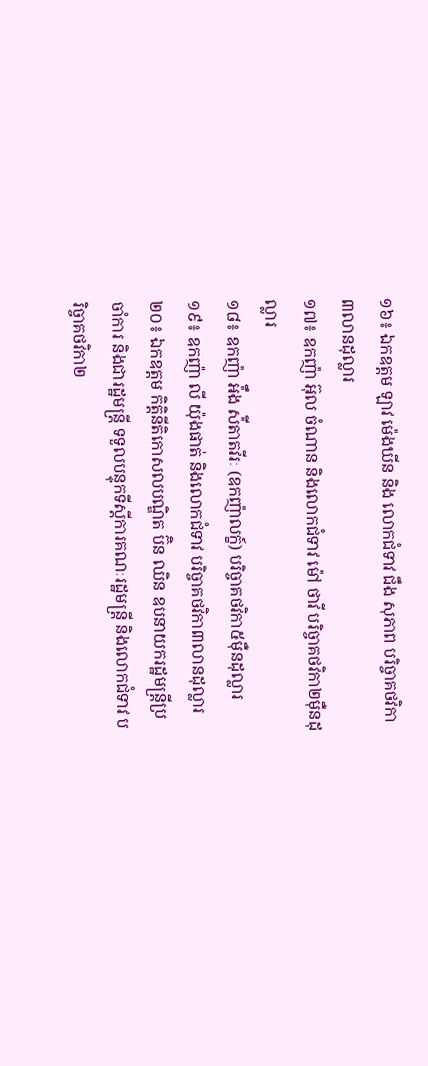១៦៖ ឯកឧត្តម ឡាវ ម៉េងឃីន និង លោកជំទាវ ជឹង សុភាព បរិច្ចាគថវិកា៣លានដុល្លារ
១៧៖ ឧកញ៉ា អ៊ុល ចំណាន និងលោកជំទាវ ម៉ៅ ថាវី បរិច្ចាគថវិកា២ម៉ឺនដុល្លារ
១៨៖ ឧកញ៉ា អ៉ឹង ស៉ីតាតវីរៈ (ឧកញ៉ាលក្ខ៍) បរិច្ចាគថវិកា៥ម៉ឺនដុល្លារ
១៩៖ ឧកញ៉ា លី យ៉ុងផាត់ និងលោកជំទាវ បរិច្ចាគថវិកា៣លានដុល្លារ
២០៖ ឯកឧត្តម កិតិ្ដនីតិកោសលបណ្ឌិត ប៊ិន ឈិន ឧបនាយករដ្ឋមន្ត្រីប្រចាំការ និងជារដ្ឋមន្ត្រី ទទួលបន្ទុកទីស្តីការគណៈរដ្ឋមន្ត្រី និងលោកជំទាវ បរិច្ចាគថវិកា២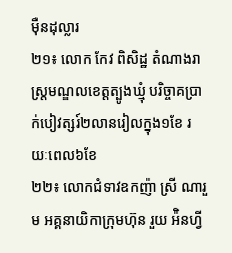ម៉ឺនដុល្លារ
២១៖ លោក កែវ ពិសិដ្ឋ តំណាងរាស្រ្តមណ្ឌលខេត្តត្បូងឃ្មុំ បរិច្ចាគប្រាក់បៀវត្សរ៍២លានរៀលក្នុង១ខែ រយៈពេល៦ខែ
២២៖ លោកជំទាវឧកញ៉ា ស្រី ណារួម អគ្គនាយិកាក្រុមហ៊ុន រួយ អ៉ិនហ្វី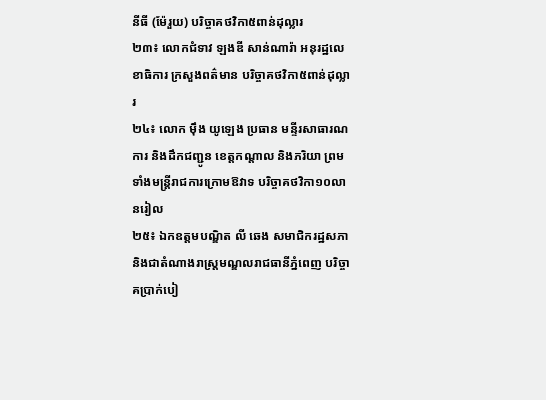នីធី (ម៉ែរួយ) បរិច្ចាគថវិកា៥ពាន់ដុល្លារ
២៣៖ លោកជំទាវ ឡងឌី សាន់ណារ៉ា អនុរដ្ឋលេខាធិការ ក្រសួងពត៌មាន បរិច្ចាគថវិកា៥ពាន់ដុល្លារ
២៤៖ លោក ម៉ឹង យូឡេង ប្រធាន មន្ទីរសាធារណការ និងដឹកជញ្ជូន ខេត្តកណ្តាល និងភរិយា ព្រមទាំងមន្ត្រីរាជការក្រោមឱវាទ បរិច្ចាគថវិកា១០លានរៀល
២៥៖ ឯកឧត្តមបណ្ឌិត លី ឆេង សមាជិករដ្ឋសភា និងជាតំណាងរាស្រ្តមណ្ឌលរាជធានីភ្នំពេញ បរិច្ចាគប្រាក់បៀ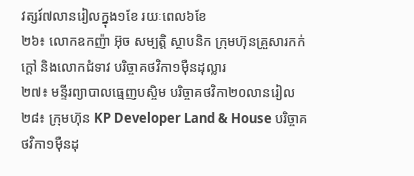វត្សរ៍៧លានរៀលក្នុង១ខែ រយៈពេល៦ខែ
២៦៖ លោកឧកញ៉ា អ៊ុច សម្បត្តិ ស្ថាបនិក ក្រុមហ៊ុនគ្រួសារកក់ក្តៅ និងលោកជំទាវ បរិច្ចាគថវិកា១ម៉ឺនដុល្លារ
២៧៖ មន្ទីរព្យាបាលធ្មេញបស្ចិម បរិច្ចាគថវិកា២០លានរៀល
២៨៖ ក្រុមហ៊ុន KP Developer Land & House បរិច្ចាគថវិកា១ម៉ឺនដុ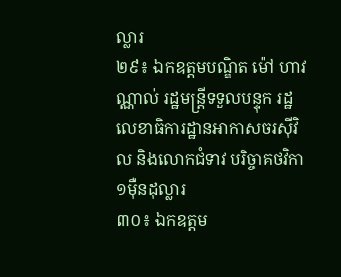ល្លារ
២៩៖ ឯកឧត្តមបណ្ឌិត ម៉ៅ ហាវណ្ណាល់ រដ្ឋមន្ត្រីទទួលបន្ទុក រដ្ឋលេខាធិការដ្ឋានអាកាសចរស៊ីវិល និងលោកជំទាវ បរិច្ចាគថវិកា១ម៉ឺនដុល្លារ
៣០៖ ឯកឧត្តម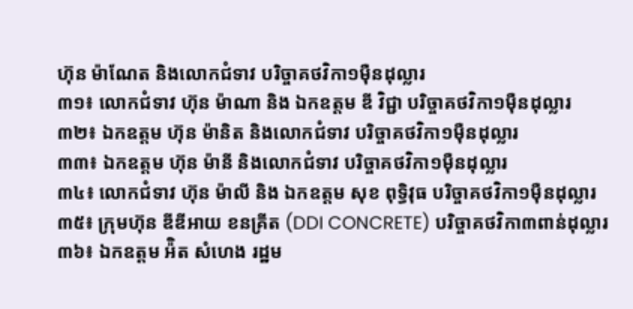ហ៊ុន ម៉ាណែត និងលោកជំទាវ បរិច្ចាគថវិកា១ម៉ឺនដុល្លារ
៣១៖ លោកជំទាវ ហ៊ុន ម៉ាណា និង ឯកឧត្តម ឌី វិជ្ជា បរិច្ចាគថវិកា១ម៉ឺនដុល្លារ
៣២៖ ឯកឧត្តម ហ៊ុន ម៉ានិត និងលោកជំទាវ បរិច្ចាគថវិកា១ម៉ឺនដុល្លារ
៣៣៖ ឯកឧត្តម ហ៊ុន ម៉ានី និងលោកជំទាវ បរិច្ចាគថវិកា១ម៉ឺនដុល្លារ
៣៤៖ លោកជំទាវ ហ៊ុន ម៉ាលី និង ឯកឧត្តម សុខ ពុទ្ធិវុធ បរិច្ចាគថវិកា១ម៉ឺនដុល្លារ
៣៥៖ ក្រុមហ៊ុន ឌីឌីអាយ ខនគ្រីត (DDI CONCRETE) បរិច្ចាគថវិកា៣ពាន់ដុល្លារ
៣៦៖ ឯកឧត្តម អ៉ិត សំហេង រដ្ឋម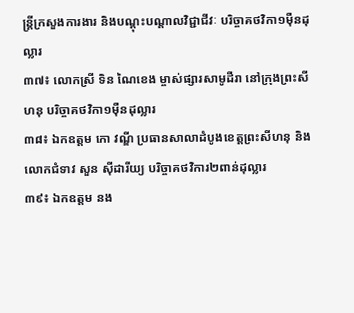ន្ត្រីក្រសួងការងារ និងបណ្តុះបណ្តាលវិជ្ជាជីវៈ បរិច្ចាគថវិកា១ម៉ឺនដុល្លារ
៣៧៖ លោកស្រី ទិន ណៃខេង ម្ចាស់ផ្សារសាមូដឺរា នៅក្រុងព្រះសីហនុ បរិច្ចាគថវិកា១ម៉ឺនដុល្លារ
៣៨៖ ឯកឧត្តម កោ វណ្ឌី ប្រធានសាលាដំបូងខេត្តព្រះសីហនុ និងលោកជំទាវ សួន ស៊ីដារីយ្យ បរិច្ចាគថវិការ២ពាន់ដុល្លារ
៣៩៖ ឯកឧត្តម នង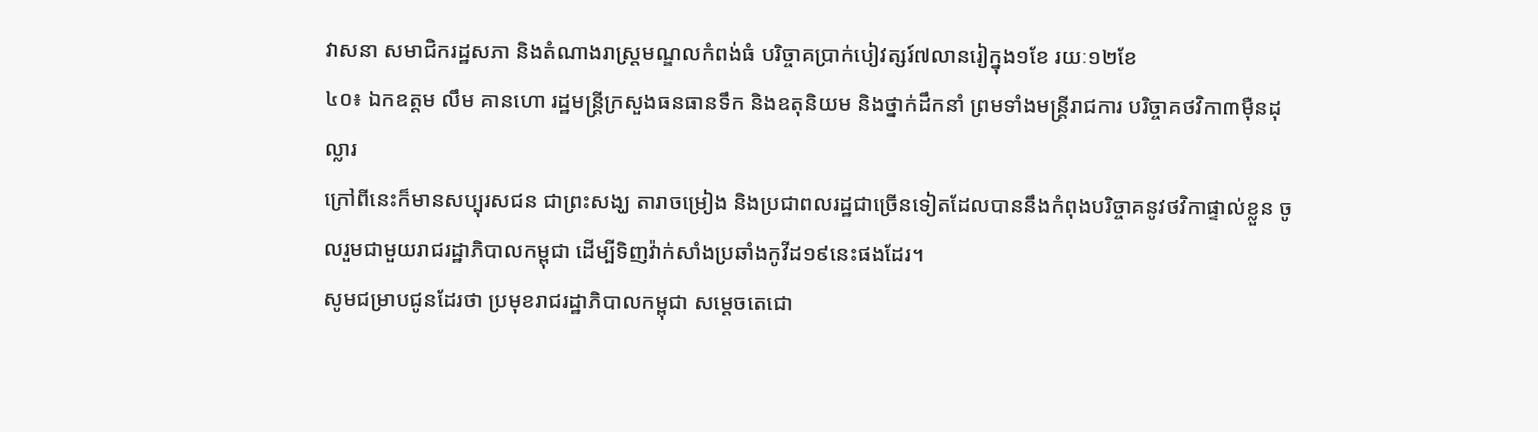វាសនា សមាជិករដ្ឋសភា និងតំណាងរាស្ត្រមណ្ឌលកំពង់ធំ បរិច្ចាគប្រាក់បៀវត្សរ៍៧លានរៀក្នុង១ខែ រយៈ១២ខែ
៤០៖ ឯកឧត្តម លឹម គានហោ រដ្ឋមន្ត្រីក្រសួងធនធានទឹក និងឧតុនិយម និងថ្នាក់ដឹកនាំ ព្រមទាំងមន្រ្តីរាជការ បរិច្ចាគថវិកា៣ម៉ឺនដុល្លារ
ក្រៅពីនេះក៏មានសប្បុរសជន ជាព្រះសង្ឃ តារាចម្រៀង និងប្រជាពលរដ្ឋជាច្រើនទៀតដែលបាននឹងកំពុងបរិច្ចាគនូវថវិកាផ្ទាល់ខ្លួន ចូលរួមជាមួយរាជរដ្ឋាភិបាលកម្ពុជា ដើម្បីទិញវ៉ាក់សាំងប្រឆាំងកូវីដ១៩នេះផងដែរ។
សូមជម្រាបជូនដែរថា ប្រមុខរាជរដ្ឋាភិបាលកម្ពុជា សម្ដេចតេជោ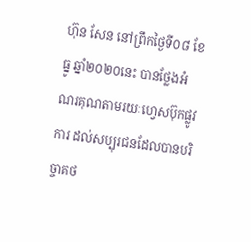ហ៊ុន សែន នៅព្រឹកថ្ងៃទី០៨ ខែធ្នូ ឆ្នាំ២០២០នេះ បានថ្លែងអំណរគុណតាមរយៈហ្វេសប៊ុកផ្លូវការ ដល់សប្បុរជនដែលបានបរិច្ចាគថ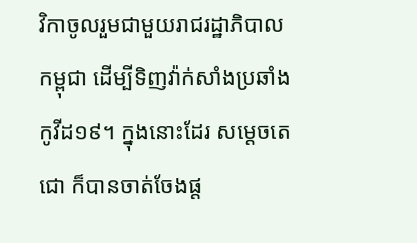វិកាចូលរួមជាមួយរាជរដ្ឋាភិបាលកម្ពុជា ដើម្បីទិញវ៉ាក់សាំងប្រឆាំងកូវីដ១៩។ ក្នុងនោះដែរ សម្ដេចតេជោ ក៏បានចាត់ចែងផ្ដ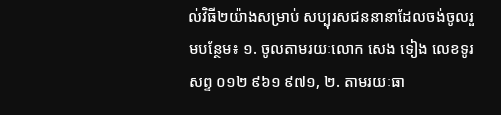ល់វិធី២យ៉ាងសម្រាប់ សប្បុរសជននានាដែលចង់ចូលរួមបន្ថែម៖ ១. ចូលតាមរយៈលោក សេង ទៀង លេខទូរសព្ទ ០១២ ៩៦១ ៩៧១, ២. តាមរយៈធា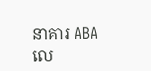នាគារ ABA លេ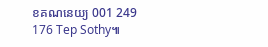ខគណនេយ្យ 001 249 176 Tep Sothy៕